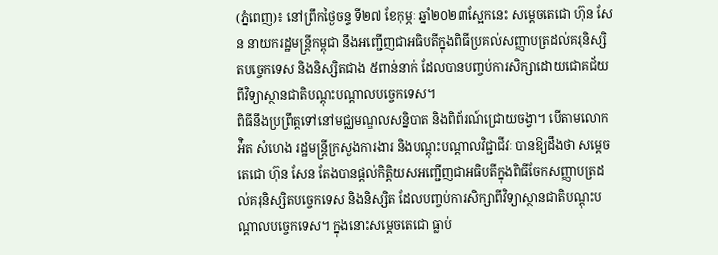(ភ្នំពេញ)៖ នៅព្រឹកថ្ងៃចន្ទ ទី២៧ ខែកុម្ភៈ ឆ្នាំ២០២៣ស្អែកនេះ សម្តេចតេជោ ហ៊ុន សែន នាយករដ្ឋមន្ត្រីកម្ពុជា នឹងអញ្ជើញជាអធិបតីក្នុងពិធីប្រគល់សញ្ញាបត្រដល់គរុនិស្សិតបច្ចេកទេស និងនិស្សិតជាង ៥ពាន់នាក់ ដែលបានបញ្ចប់ការសិក្សាដោយជោគជ័យពីវិទ្យាស្ថានជាតិបណ្តុះបណ្តាលបច្ចេកទេស។
ពិធីនឹងប្រព្រឹត្តទៅនៅមជ្ឈមណ្ឌលសន្និបាត និងពិព័រណ៍ជ្រោយចង្វា។ បើតាមលោក អ៉ិត សំហេង រដ្ឋមន្ត្រីក្រសួងការងារ និងបណ្តុះបណ្តាលវិជ្ជាជីវៈ បានឱ្យដឹងថា សម្តេចតេជោ ហ៊ុន សែន តែងបានផ្តល់កិត្តិយសអញ្ជើញជាអធិបតីក្នុងពិធីចែកសញ្ញាបត្រដល់គរុនិស្សិតបច្ចេកទេស និងនិស្សិត ដែលបញ្ចប់ការសិក្សាពីវិទ្យាស្ថានជាតិបណ្តុះបណ្តាលបច្ចេកទេស។ ក្នុងនោះសម្តេចតេជោ ធ្លាប់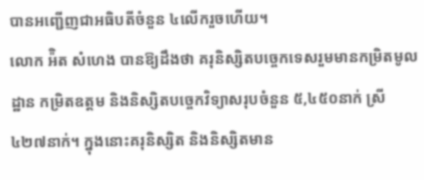បានអញ្ជើញជាអធិបតីចំនួន ៤លើករួចហើយ។
លោក អ៉ិត សំហេង បានឱ្យដឹងថា គរុនិស្សិតបច្ចេកទេសរួមមានកម្រិតមូលដ្ឋាន កម្រិតឧត្តម និងនិស្សិតបច្ចេកវិទ្យាសរុបចំនួន ៥,៤៥០នាក់ ស្រី ៤២៧នាក់។ ក្នុងនោះគរុនិស្សិត និងនិស្សិតមាន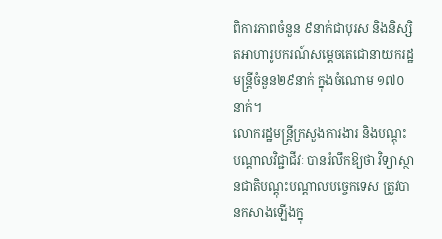ពិការភាពចំនួន ៩នាក់ជាបុរស និងនិស្សិតអាហារូបករណ៍សម្តេចតេជោនាយករដ្ឋមន្ត្រីចំនួន២៩នាក់ ក្នុងចំណោម ១៧០នាក់។
លោករដ្ឋមន្ត្រីក្រសួងការងារ និងបណ្តុះបណ្តាលវិជ្ជាជីវៈ បានរំលឹកឱ្យថា វិទ្យាស្ថានជាតិបណ្តុះបណ្តាលបច្ចេកទេស ត្រូវបានកសាងឡើងក្នុ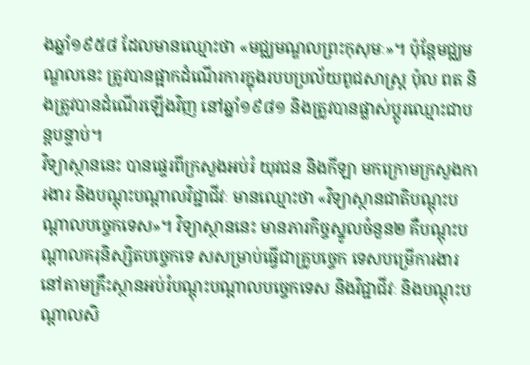ងឆ្នាំ១៩៥៨ ដែលមានឈ្មោះថា «មជ្ឈមណ្ឌលព្រះកុសុមៈ»។ ប៉ុន្តែមជ្ឈមណ្ឌលនេះ ត្រូវបានផ្អាកដំណើរការក្នុងរបបប្រល័យពូជសាស្ត្រ ប៉ុល ពត និងត្រូវបានដំណើរឡើងវិញ នៅឆ្នាំ១៩៨១ និងត្រូវបានផ្លាស់ប្តូរឈ្មោះជាបន្តបន្ទាប់។
វិទ្យាស្ថាននេះ បានផ្ទេរពីក្រសួងអប់រំ យុវជន និងកីឡា មកក្រោមក្រសួងការងារ និងបណ្តុះបណ្តាលវិជ្ជាជីវៈ មានឈ្មោះថា «វិទ្យាស្ថានជាតិបណ្តុះបណ្តាលបច្ចេកទេស»។ វិទ្យាស្ថាននេះ មានភារកិច្ចស្នូលចំនួន២ គឺបណ្តុះបណ្តាលគរុនិស្សិតបច្ចេកទេ សសម្រាប់ធ្វើជាគ្រូបច្ចេក ទេសបម្រើការងារនៅតាមគ្រឹះស្ថានអប់រំបណ្តុះបណ្តាលបច្ចេកទេស និងវិជ្ជាជីវៈ និងបណ្តុះបណ្តាលសិ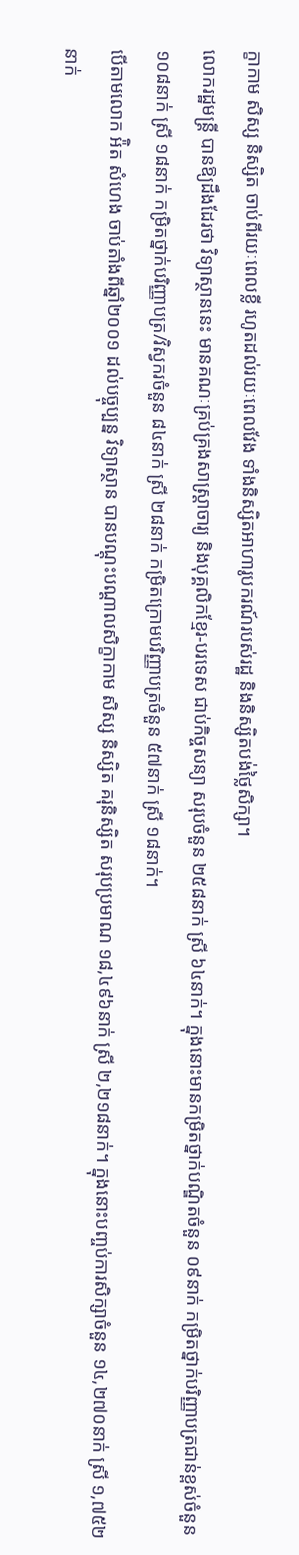ក្ខាកាម សិស្ស និស្សិត ចាប់ពីរយៈពេលខ្លី រហូតដល់រយៈពេលវែង ទាំងនិស្សិតអាហារូបករណ៍របស់រដ្ឋ និងនិស្សិតបង់ថ្លៃសិក្សា។
លោករដ្ឋមន្ត្រី បានឱ្យដឹងដែរថា វិទ្យាស្ថាននេះ មានគណៈគ្រប់គ្រងសាស្រ្តាចារ្យ និងបុគ្គលិកខ្មែរ-បរទេស ជាប់កិច្ចសន្យា សរុបចំនួន ២៥៨នាក់ ស្រី ៦៤នាក់។ ក្នុងនោះមានកម្រិតថ្នាក់បណ្ឌិតចំនួន ០៩នាក់ កម្រិតថ្នាក់បរិញ្ញាបត្រជាន់ខ្ពស់ចំនួន ១០៨នាក់ ស្រី ១៨នាក់ កម្រិតថ្នាក់បរិញ្ញាបត្រ/វិស្វករចំនួន ៨៤នាក់ ស្រី ២៨នាក់ កម្រិតក្រោមបរិញ្ញាបត្រចំនួន ៥៧នាក់ ស្រី ១៨នាក់។
បើតាមលោក អ៉ិត សំហេង ចាប់តាំងពីឆ្នាំ២០០១ ដល់បច្ចុប្បន្ន វិទ្យាស្ថាន បានបណ្តុះបណ្តាលសិក្ខាកាម សិស្ស និស្សិត គរុនិស្សិត សរុបប្រមាណ ១៨,៤៩៦នាក់ ស្រី ២,២១៨នាក់។ ក្នុងនោះបញ្ចប់ការសិក្សាចំនួន ១៤,២៧០នាក់ ស្រី ១,៧៥២នាក់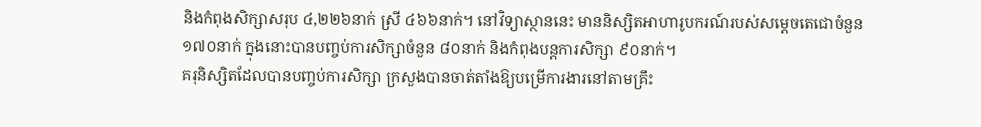និងកំពុងសិក្សាសរុប ៤,២២៦នាក់ ស្រី ៤៦៦នាក់។ នៅវិទ្យាស្ថាននេះ មាននិស្សិតអាហារូបករណ៍របស់សម្តេចតេជោចំនួន ១៧០នាក់ ក្នុងនោះបានបញ្ចប់ការសិក្សាចំនួន ៨០នាក់ និងកំពុងបន្តការសិក្សា ៩០នាក់។
គរុនិស្សិតដែលបានបញ្ចប់ការសិក្សា ក្រសួងបានចាត់តាំងឱ្យបម្រើការងារនៅតាមគ្រឹះ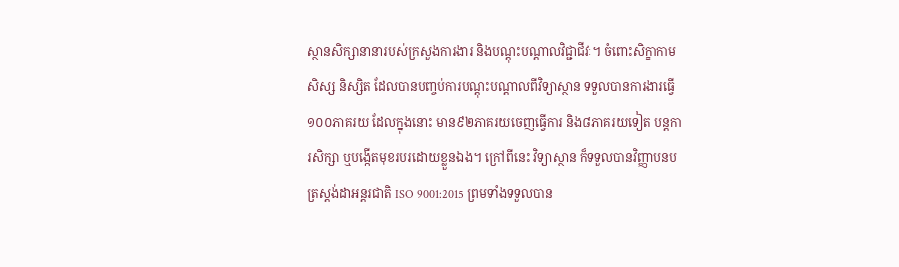ស្ថានសិក្សានានារបស់ក្រសួងការងារ និងបណ្តុះបណ្តាលវិជ្ជាជីវៈ។ ចំពោះសិក្ខាកាម សិស្ស និស្សិត ដែលបានបញ្ចប់ការបណ្តុះបណ្តាលពីវិទ្យាស្ថាន ទទួលបានការងារធ្វើ ១០០ភាគរយ ដែលក្នុងនោះ មាន៩២ភាគរយចេញធ្វើការ និង៨ភាគរយទៀត បន្តការសិក្សា ឬបង្កើតមុខរបរដោយខ្លួនឯង។ ក្រៅពីនេះ វិទ្យាស្ថាន ក៏ទទួលបានវិញ្ញាបនបត្រស្តង់ដាអន្តរជាតិ ISO 9001:2015 ព្រមទាំងទទួលបាន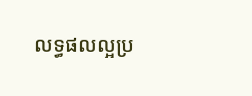លទ្ធផលល្អប្រ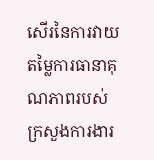សើរនៃការវាយតម្លៃការធានាគុណភាពរបស់ក្រសួងការងារ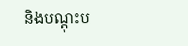និងបណ្តុះប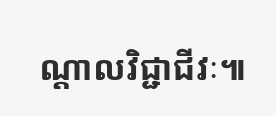ណ្តាលវិជ្ជាជីវៈ៕